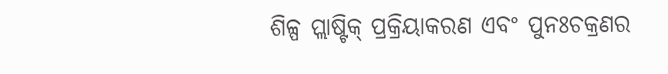ଶିଳ୍ପ ପ୍ଲାଷ୍ଟିକ୍ ପ୍ରକ୍ରିୟାକରଣ ଏବଂ ପୁନଃଚକ୍ରଣର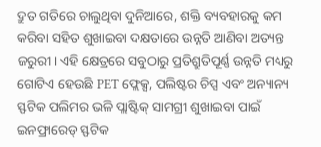ଦ୍ରୁତ ଗତିରେ ଚାଲୁଥିବା ଦୁନିଆରେ, ଶକ୍ତି ବ୍ୟବହାରକୁ କମ କରିବା ସହିତ ଶୁଖାଇବା ଦକ୍ଷତାରେ ଉନ୍ନତି ଆଣିବା ଅତ୍ୟନ୍ତ ଜରୁରୀ। ଏହି କ୍ଷେତ୍ରରେ ସବୁଠାରୁ ପ୍ରତିଶ୍ରୁତିପୂର୍ଣ୍ଣ ଉନ୍ନତି ମଧ୍ୟରୁ ଗୋଟିଏ ହେଉଛି PET ଫ୍ଲେକ୍ସ, ପଲିଷ୍ଟର ଚିପ୍ସ ଏବଂ ଅନ୍ୟାନ୍ୟ ସ୍ଫଟିକ ପଲିମର ଭଳି ପ୍ଲାଷ୍ଟିକ୍ ସାମଗ୍ରୀ ଶୁଖାଇବା ପାଇଁ ଇନଫ୍ରାରେଡ୍ ସ୍ଫଟିକ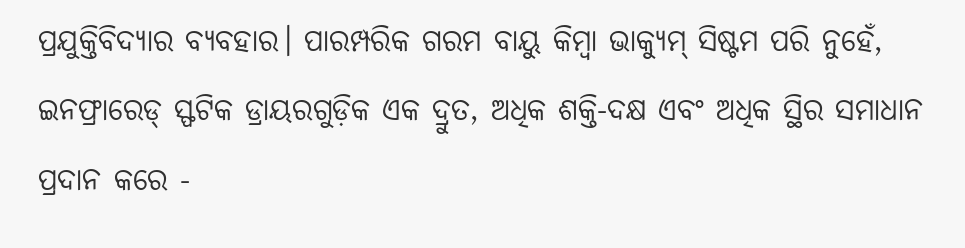ପ୍ରଯୁକ୍ତିବିଦ୍ୟାର ବ୍ୟବହାର। ପାରମ୍ପରିକ ଗରମ ବାୟୁ କିମ୍ବା ଭାକ୍ୟୁମ୍ ସିଷ୍ଟମ ପରି ନୁହେଁ, ଇନଫ୍ରାରେଡ୍ ସ୍ଫଟିକ ଡ୍ରାୟରଗୁଡ଼ିକ ଏକ ଦ୍ରୁତ, ଅଧିକ ଶକ୍ତି-ଦକ୍ଷ ଏବଂ ଅଧିକ ସ୍ଥିର ସମାଧାନ ପ୍ରଦାନ କରେ -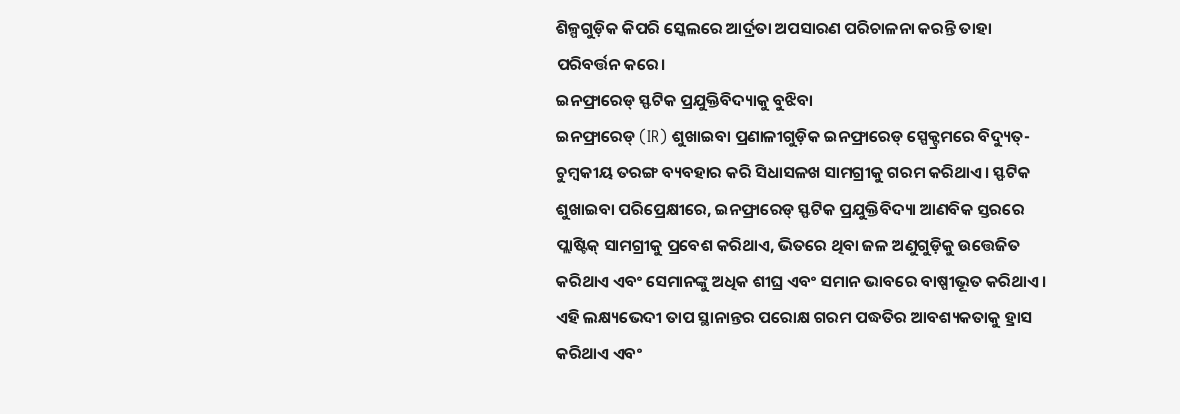ଶିଳ୍ପଗୁଡ଼ିକ କିପରି ସ୍କେଲରେ ଆର୍ଦ୍ରତା ଅପସାରଣ ପରିଚାଳନା କରନ୍ତି ତାହା ପରିବର୍ତ୍ତନ କରେ।
ଇନଫ୍ରାରେଡ୍ ସ୍ଫଟିକ ପ୍ରଯୁକ୍ତିବିଦ୍ୟାକୁ ବୁଝିବା
ଇନଫ୍ରାରେଡ୍ (IR) ଶୁଖାଇବା ପ୍ରଣାଳୀଗୁଡ଼ିକ ଇନଫ୍ରାରେଡ୍ ସ୍ପେକ୍ଟ୍ରମରେ ବିଦ୍ୟୁତ୍-ଚୁମ୍ବକୀୟ ତରଙ୍ଗ ବ୍ୟବହାର କରି ସିଧାସଳଖ ସାମଗ୍ରୀକୁ ଗରମ କରିଥାଏ। ସ୍ଫଟିକ ଶୁଖାଇବା ପରିପ୍ରେକ୍ଷୀରେ, ଇନଫ୍ରାରେଡ୍ ସ୍ଫଟିକ ପ୍ରଯୁକ୍ତିବିଦ୍ୟା ଆଣବିକ ସ୍ତରରେ ପ୍ଲାଷ୍ଟିକ୍ ସାମଗ୍ରୀକୁ ପ୍ରବେଶ କରିଥାଏ, ଭିତରେ ଥିବା ଜଳ ଅଣୁଗୁଡ଼ିକୁ ଉତ୍ତେଜିତ କରିଥାଏ ଏବଂ ସେମାନଙ୍କୁ ଅଧିକ ଶୀଘ୍ର ଏବଂ ସମାନ ଭାବରେ ବାଷ୍ପୀଭୂତ କରିଥାଏ। ଏହି ଲକ୍ଷ୍ୟଭେଦୀ ତାପ ସ୍ଥାନାନ୍ତର ପରୋକ୍ଷ ଗରମ ପଦ୍ଧତିର ଆବଶ୍ୟକତାକୁ ହ୍ରାସ କରିଥାଏ ଏବଂ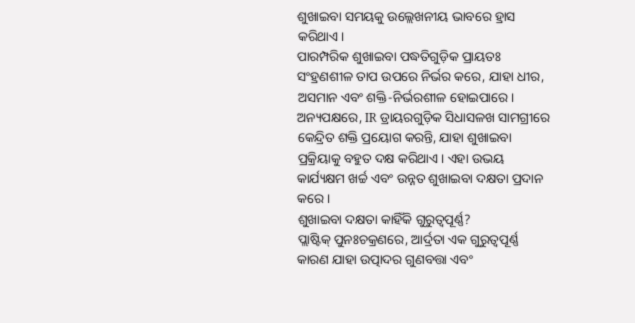ଶୁଖାଇବା ସମୟକୁ ଉଲ୍ଲେଖନୀୟ ଭାବରେ ହ୍ରାସ କରିଥାଏ।
ପାରମ୍ପରିକ ଶୁଖାଇବା ପଦ୍ଧତିଗୁଡ଼ିକ ପ୍ରାୟତଃ ସଂହ୍ରଣଶୀଳ ତାପ ଉପରେ ନିର୍ଭର କରେ, ଯାହା ଧୀର, ଅସମାନ ଏବଂ ଶକ୍ତି-ନିର୍ଭରଶୀଳ ହୋଇପାରେ। ଅନ୍ୟପକ୍ଷରେ, IR ଡ୍ରାୟରଗୁଡ଼ିକ ସିଧାସଳଖ ସାମଗ୍ରୀରେ କେନ୍ଦ୍ରିତ ଶକ୍ତି ପ୍ରୟୋଗ କରନ୍ତି, ଯାହା ଶୁଖାଇବା ପ୍ରକ୍ରିୟାକୁ ବହୁତ ଦକ୍ଷ କରିଥାଏ। ଏହା ଉଭୟ କାର୍ଯ୍ୟକ୍ଷମ ଖର୍ଚ୍ଚ ଏବଂ ଉନ୍ନତ ଶୁଖାଇବା ଦକ୍ଷତା ପ୍ରଦାନ କରେ।
ଶୁଖାଇବା ଦକ୍ଷତା କାହିଁକି ଗୁରୁତ୍ୱପୂର୍ଣ୍ଣ?
ପ୍ଲାଷ୍ଟିକ୍ ପୁନଃଚକ୍ରଣରେ, ଆର୍ଦ୍ରତା ଏକ ଗୁରୁତ୍ୱପୂର୍ଣ୍ଣ କାରଣ ଯାହା ଉତ୍ପାଦର ଗୁଣବତ୍ତା ଏବଂ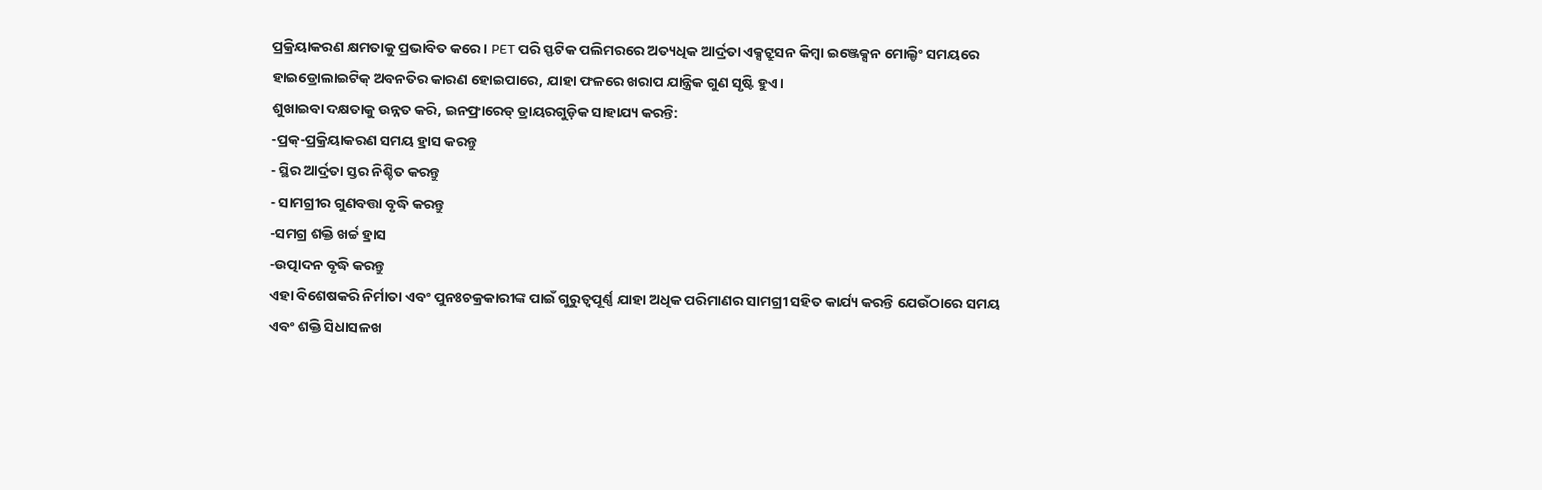ପ୍ରକ୍ରିୟାକରଣ କ୍ଷମତାକୁ ପ୍ରଭାବିତ କରେ। PET ପରି ସ୍ଫଟିକ ପଲିମରରେ ଅତ୍ୟଧିକ ଆର୍ଦ୍ରତା ଏକ୍ସଟ୍ରୁସନ କିମ୍ବା ଇଞ୍ଜେକ୍ସନ ମୋଲ୍ଡିଂ ସମୟରେ ହାଇଡ୍ରୋଲାଇଟିକ୍ ଅବନତିର କାରଣ ହୋଇପାରେ, ଯାହା ଫଳରେ ଖରାପ ଯାନ୍ତ୍ରିକ ଗୁଣ ସୃଷ୍ଟି ହୁଏ।
ଶୁଖାଇବା ଦକ୍ଷତାକୁ ଉନ୍ନତ କରି, ଇନଫ୍ରାରେଡ୍ ଡ୍ରାୟରଗୁଡ଼ିକ ସାହାଯ୍ୟ କରନ୍ତି:
-ପ୍ରକ୍-ପ୍ରକ୍ରିୟାକରଣ ସମୟ ହ୍ରାସ କରନ୍ତୁ
- ସ୍ଥିର ଆର୍ଦ୍ରତା ସ୍ତର ନିଶ୍ଚିତ କରନ୍ତୁ
- ସାମଗ୍ରୀର ଗୁଣବତ୍ତା ବୃଦ୍ଧି କରନ୍ତୁ
-ସମଗ୍ର ଶକ୍ତି ଖର୍ଚ୍ଚ ହ୍ରାସ
-ଉତ୍ପାଦନ ବୃଦ୍ଧି କରନ୍ତୁ
ଏହା ବିଶେଷକରି ନିର୍ମାତା ଏବଂ ପୁନଃଚକ୍ରକାରୀଙ୍କ ପାଇଁ ଗୁରୁତ୍ୱପୂର୍ଣ୍ଣ ଯାହା ଅଧିକ ପରିମାଣର ସାମଗ୍ରୀ ସହିତ କାର୍ଯ୍ୟ କରନ୍ତି ଯେଉଁଠାରେ ସମୟ ଏବଂ ଶକ୍ତି ସିଧାସଳଖ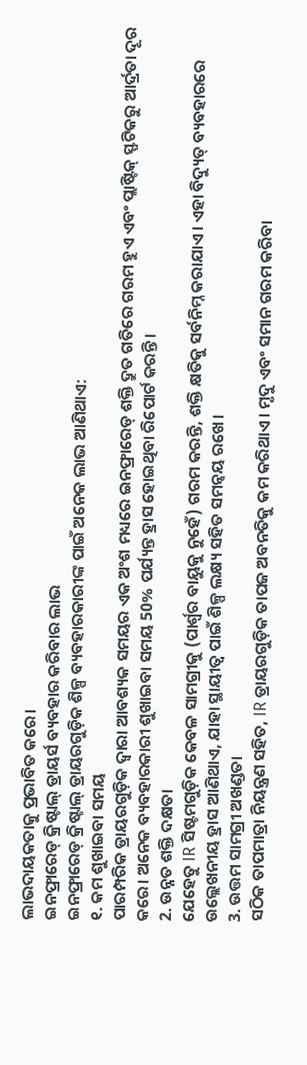ଲାଭଦାୟକତାକୁ ପ୍ରଭାବିତ କରେ।
ଇନଫ୍ରାରେଡ୍ କ୍ରିଷ୍ଟାଲ୍ ଡ୍ରାୟର୍ସ ବ୍ୟବହାର କରିବାର ଲାଭ
ଇନଫ୍ରାରେଡ୍ କ୍ରିଷ୍ଟାଲ୍ ଡ୍ରାୟରଗୁଡ଼ିକ ଶିଳ୍ପ ବ୍ୟବହାରକାରୀଙ୍କ ପାଇଁ ଅନେକ ଲାଭ ଆଣିଥାଏ:
୧. କମ ଶୁଖାଇବା ସମୟ
ପାରମ୍ପରିକ ଡ୍ରାୟରଗୁଡ଼ିକ ଦ୍ୱାରା ଆବଶ୍ୟକ ସମୟର ଏକ ଅଂଶ ମଧ୍ୟରେ ଇନଫ୍ରାରେଡ୍ ଶକ୍ତି ଦ୍ରୁତ ଗତିରେ ଗରମ ହୁଏ ଏବଂ ପ୍ଲାଷ୍ଟିକ୍ ସ୍ଫଟିକରୁ ଆର୍ଦ୍ରତା ଦୂର କରେ। ଅନେକ ବ୍ୟବହାରକାରୀ ଶୁଖାଇବା ସମୟ 50% ପର୍ଯ୍ୟନ୍ତ ହ୍ରାସ ହୋଇଥିବା ରିପୋର୍ଟ କରନ୍ତି।
2. ଉନ୍ନତ ଶକ୍ତି ଦକ୍ଷତା
ଯେହେତୁ IR ସିଷ୍ଟମଗୁଡ଼ିକ କେବଳ ସାମଗ୍ରୀକୁ (ପାର୍ଶ୍ଵର ବାୟୁକୁ ନୁହେଁ) ଗରମ କରନ୍ତି, ଶକ୍ତି କ୍ଷତିକୁ ସର୍ବନିମ୍ନ କରାଯାଏ। ଏହା ବିଦ୍ୟୁତ୍ ବ୍ୟବହାରରେ ଉଲ୍ଲେଖନୀୟ ହ୍ରାସ ଆଣିଥାଏ, ଯାହା ସ୍ଥାୟୀତ୍ୱ ପାଇଁ ଶିଳ୍ପ ଲକ୍ଷ୍ୟ ସହିତ ସମନ୍ୱୟ ରଖେ।
3. ଉତ୍ତମ ସାମଗ୍ରୀ ଅଖଣ୍ଡତା
ସଠିକ ତାପମାତ୍ରା ନିୟନ୍ତ୍ରଣ ସହିତ, IR ଡ୍ରାୟରଗୁଡ଼ିକ ତାପଜ ଅବନତିକୁ କମ କରିଥାଏ। ମୃଦୁ ଏବଂ ସମାନ ଗରମ କରିବା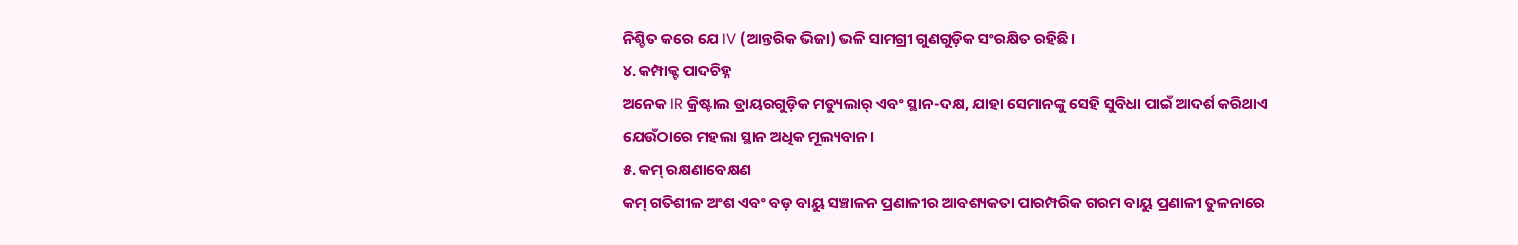ନିଶ୍ଚିତ କରେ ଯେ IV (ଆନ୍ତରିକ ଭିଜା) ଭଳି ସାମଗ୍ରୀ ଗୁଣଗୁଡ଼ିକ ସଂରକ୍ଷିତ ରହିଛି।
୪. କମ୍ପାକ୍ଟ ପାଦଚିହ୍ନ
ଅନେକ IR କ୍ରିଷ୍ଟାଲ ଡ୍ରାୟରଗୁଡ଼ିକ ମଡ୍ୟୁଲାର୍ ଏବଂ ସ୍ଥାନ-ଦକ୍ଷ, ଯାହା ସେମାନଙ୍କୁ ସେହି ସୁବିଧା ପାଇଁ ଆଦର୍ଶ କରିଥାଏ ଯେଉଁଠାରେ ମହଲା ସ୍ଥାନ ଅଧିକ ମୂଲ୍ୟବାନ।
୫. କମ୍ ରକ୍ଷଣାବେକ୍ଷଣ
କମ୍ ଗତିଶୀଳ ଅଂଶ ଏବଂ ବଡ଼ ବାୟୁ ସଞ୍ଚାଳନ ପ୍ରଣାଳୀର ଆବଶ୍ୟକତା ପାରମ୍ପରିକ ଗରମ ବାୟୁ ପ୍ରଣାଳୀ ତୁଳନାରେ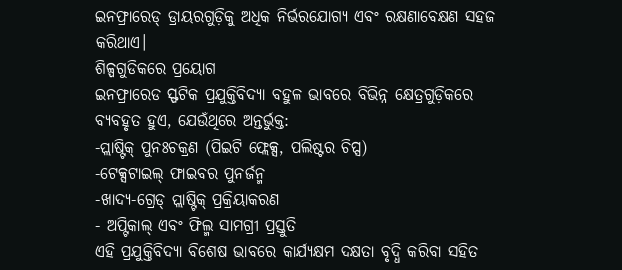ଇନଫ୍ରାରେଡ୍ ଡ୍ରାୟରଗୁଡ଼ିକୁ ଅଧିକ ନିର୍ଭରଯୋଗ୍ୟ ଏବଂ ରକ୍ଷଣାବେକ୍ଷଣ ସହଜ କରିଥାଏ।
ଶିଳ୍ପଗୁଡିକରେ ପ୍ରୟୋଗ
ଇନଫ୍ରାରେଡ ସ୍ଫଟିକ ପ୍ରଯୁକ୍ତିବିଦ୍ୟା ବହୁଳ ଭାବରେ ବିଭିନ୍ନ କ୍ଷେତ୍ରଗୁଡ଼ିକରେ ବ୍ୟବହୃତ ହୁଏ, ଯେଉଁଥିରେ ଅନ୍ତର୍ଭୁକ୍ତ:
-ପ୍ଲାଷ୍ଟିକ୍ ପୁନଃଚକ୍ରଣ (ପିଇଟି ଫ୍ଲେକ୍ସ, ପଲିଷ୍ଟର ଚିପ୍ସ)
-ଟେକ୍ସଟାଇଲ୍ ଫାଇବର ପୁନର୍ଜନ୍ମ
-ଖାଦ୍ୟ-ଗ୍ରେଡ୍ ପ୍ଲାଷ୍ଟିକ୍ ପ୍ରକ୍ରିୟାକରଣ
- ଅପ୍ଟିକାଲ୍ ଏବଂ ଫିଲ୍ମ ସାମଗ୍ରୀ ପ୍ରସ୍ତୁତି
ଏହି ପ୍ରଯୁକ୍ତିବିଦ୍ୟା ବିଶେଷ ଭାବରେ କାର୍ଯ୍ୟକ୍ଷମ ଦକ୍ଷତା ବୃଦ୍ଧି କରିବା ସହିତ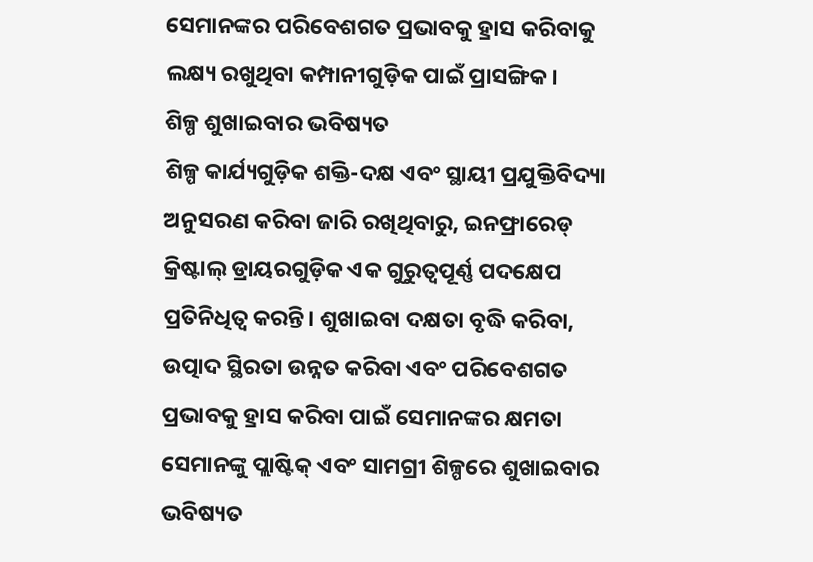ସେମାନଙ୍କର ପରିବେଶଗତ ପ୍ରଭାବକୁ ହ୍ରାସ କରିବାକୁ ଲକ୍ଷ୍ୟ ରଖୁଥିବା କମ୍ପାନୀଗୁଡ଼ିକ ପାଇଁ ପ୍ରାସଙ୍ଗିକ।
ଶିଳ୍ପ ଶୁଖାଇବାର ଭବିଷ୍ୟତ
ଶିଳ୍ପ କାର୍ଯ୍ୟଗୁଡ଼ିକ ଶକ୍ତି-ଦକ୍ଷ ଏବଂ ସ୍ଥାୟୀ ପ୍ରଯୁକ୍ତିବିଦ୍ୟା ଅନୁସରଣ କରିବା ଜାରି ରଖିଥିବାରୁ, ଇନଫ୍ରାରେଡ୍ କ୍ରିଷ୍ଟାଲ୍ ଡ୍ରାୟରଗୁଡ଼ିକ ଏକ ଗୁରୁତ୍ୱପୂର୍ଣ୍ଣ ପଦକ୍ଷେପ ପ୍ରତିନିଧିତ୍ୱ କରନ୍ତି। ଶୁଖାଇବା ଦକ୍ଷତା ବୃଦ୍ଧି କରିବା, ଉତ୍ପାଦ ସ୍ଥିରତା ଉନ୍ନତ କରିବା ଏବଂ ପରିବେଶଗତ ପ୍ରଭାବକୁ ହ୍ରାସ କରିବା ପାଇଁ ସେମାନଙ୍କର କ୍ଷମତା ସେମାନଙ୍କୁ ପ୍ଲାଷ୍ଟିକ୍ ଏବଂ ସାମଗ୍ରୀ ଶିଳ୍ପରେ ଶୁଖାଇବାର ଭବିଷ୍ୟତ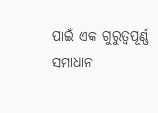ପାଇଁ ଏକ ଗୁରୁତ୍ୱପୂର୍ଣ୍ଣ ସମାଧାନ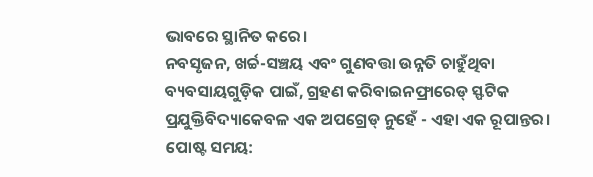ଭାବରେ ସ୍ଥାନିତ କରେ।
ନବସୃଜନ, ଖର୍ଚ୍ଚ-ସଞ୍ଚୟ ଏବଂ ଗୁଣବତ୍ତା ଉନ୍ନତି ଚାହୁଁଥିବା ବ୍ୟବସାୟଗୁଡ଼ିକ ପାଇଁ, ଗ୍ରହଣ କରିବାଇନଫ୍ରାରେଡ୍ ସ୍ଫଟିକ ପ୍ରଯୁକ୍ତିବିଦ୍ୟାକେବଳ ଏକ ଅପଗ୍ରେଡ୍ ନୁହେଁ - ଏହା ଏକ ରୂପାନ୍ତର।
ପୋଷ୍ଟ ସମୟ: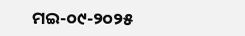ମଇ-୦୯-୨୦୨୫